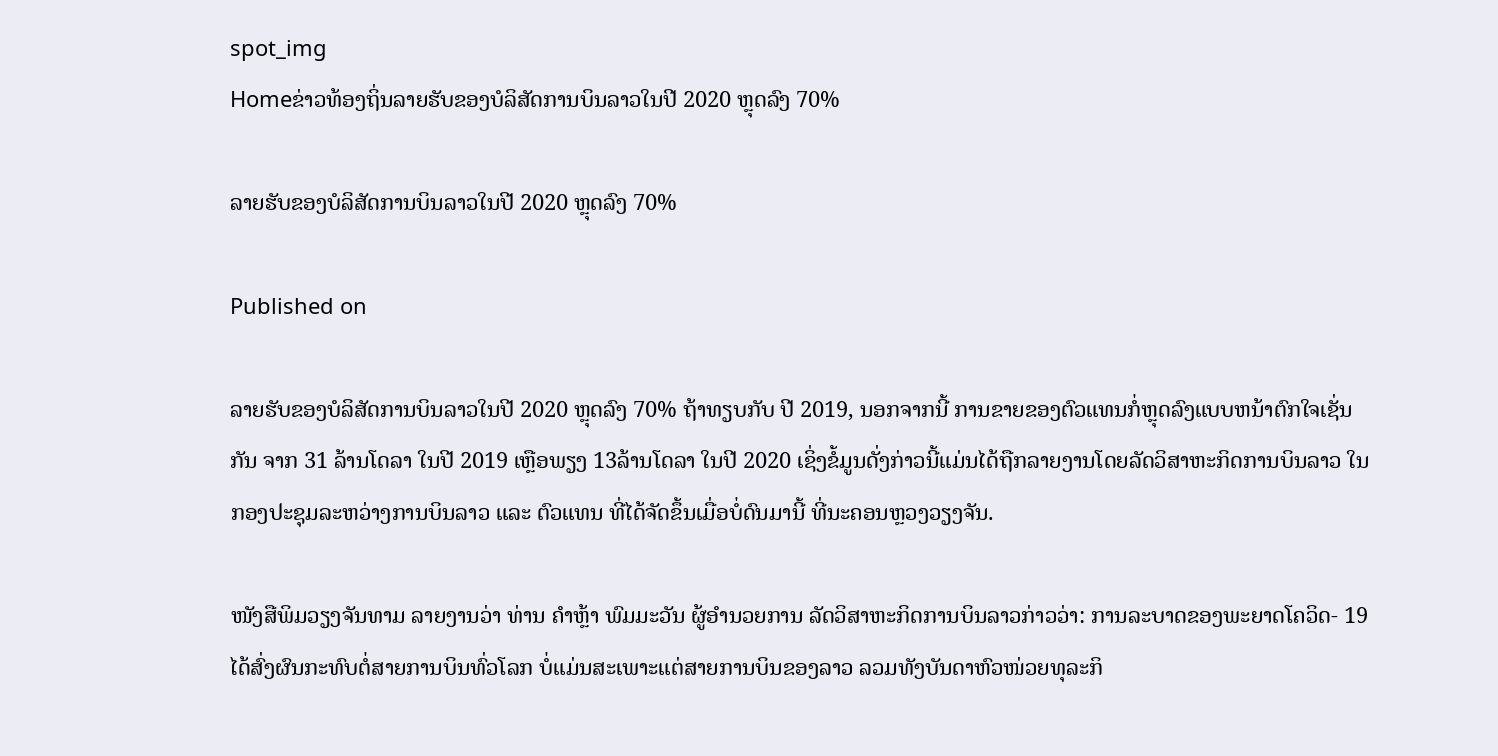spot_img
Homeຂ່າວທ້ອງຖິ່ນລາຍຮັບຂອງບໍລິສັດການບິນລາວໃນປີ 2020 ຫຼຸດລົງ 70%

ລາຍຮັບຂອງບໍລິສັດການບິນລາວໃນປີ 2020 ຫຼຸດລົງ 70%

Published on

ລາຍຮັບຂອງບໍລິສັດການບິນລາວໃນປີ 2020 ຫຼຸດລົງ 70% ຖ້າທຽບກັບ ປີ 2019, ນອກຈາກນີ້ ການຂາຍຂອງຕົວແທນກໍ່ຫຼຸດລົງແບບຫນ້າຕົກໃຈເຊັ່ນກັນ ຈາກ 31 ລ້ານໂດລາ ໃນປີ 2019 ເຫຼືອພຽງ 13ລ້ານໂດລາ ໃນປີ 2020 ເຊິ່ງຂໍ້ມູນດັ່ງກ່າວນີ້ແມ່ນໄດ້ຖືກລາຍງານໂດຍລັດວິສາຫະກິດການບິນລາວ ໃນກອງປະຊຸມລະຫວ່າງການບິນລາວ ແລະ ຕົວແທນ ທີ່ໄດ້ຈັດຂຶ້ນເມື່ອບໍ່ດົນມານີ້ ທີ່ນະຄອນຫຼວງວຽງຈັນ.

ໜັງສືພິມວຽງຈັນທາມ ລາຍງານວ່າ ທ່ານ ຄຳຫຼ້າ ພົມມະວັນ ຜູ້ອຳນວຍການ ລັດວິສາຫະກິດການບິນລາວກ່າວວ່າ: ການລະບາດຂອງພະຍາດໂຄວິດ- 19 ໄດ້ສົ່ງຜົນກະທົບຕໍ່ສາຍການບິນທົ່ວໂລກ ບໍ່ແມ່ນສະເພາະແຕ່ສາຍການບິນຂອງລາວ ລວມທັງບັນດາຫົວໜ່ວຍທຸລະກິ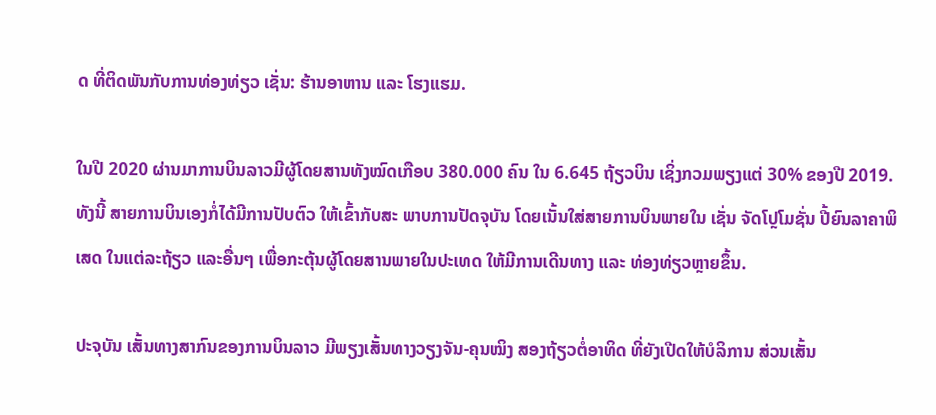ດ ທີ່ຕິດພັນກັບການທ່ອງທ່ຽວ ເຊັ່ນ: ຮ້ານອາຫານ ແລະ ໂຮງແຮມ.

ໃນປີ 2020 ຜ່ານມາການບິນລາວມີຜູ້ໂດຍສານທັງໝົດເກືອບ 380.000 ຄົນ ໃນ 6.645 ຖ້ຽວບິນ ເຊິ່ງກວມພຽງແຕ່ 30% ຂອງປີ 2019. ທັງນີ້ ສາຍການບິນເອງກໍ່ໄດ້ມີການປັບຕົວ ໃຫ້ເຂົ້າກັບສະ ພາບການປັດຈຸບັນ ໂດຍເນັ້ນໃສ່ສາຍການບິນພາຍໃນ ເຊັ່ນ ຈັດໂປຼໂມຊັ່ນ ປີ້ຍົນລາຄາພິເສດ ໃນແຕ່ລະຖ້ຽວ ແລະອື່ນໆ ເພື່ອກະຕຸ້ນຜູ້ໂດຍສານພາຍໃນປະເທດ ໃຫ້ມີການເດີນທາງ ແລະ ທ່ອງທ່ຽວຫຼາຍຂຶ້ນ.

ປະຈຸບັນ ເສັ້ນທາງສາກົນຂອງການບິນລາວ ມີພຽງເສັ້ນທາງວຽງຈັນ-ຄຸນໝິງ ສອງຖ້ຽວຕໍ່ອາທິດ ທີ່ຍັງເປີດໃຫ້ບໍລິການ ສ່ວນເສັ້ນ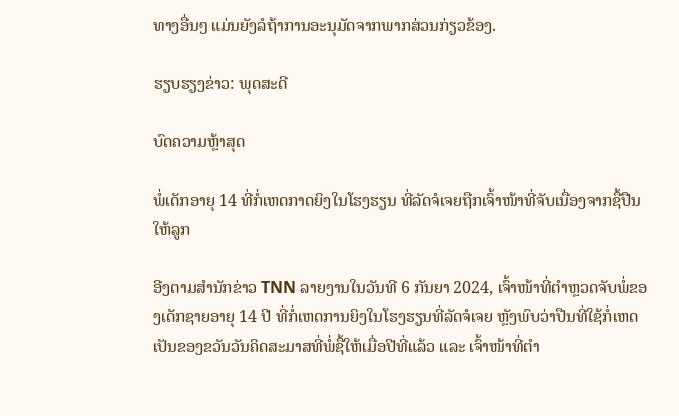ທາງອື່ນໆ ແມ່ນຍັງລໍຖ້າການອະນຸມັດຈາກພາກສ່ວນກ່ຽວຂ້ອງ.

ຮຽບຮຽງຂ່າວ: ພຸດສະດີ

ບົດຄວາມຫຼ້າສຸດ

ພໍ່ເດັກອາຍຸ 14 ທີ່ກໍ່ເຫດກາດຍິງໃນໂຮງຮຽນ ທີ່ລັດຈໍເຈຍຖືກເຈົ້າໜ້າທີ່ຈັບເນື່ອງຈາກຊື້ປືນໃຫ້ລູກ

ອີງຕາມສຳນັກຂ່າວ TNN ລາຍງານໃນວັນທີ 6 ກັນຍາ 2024, ເຈົ້າໜ້າທີ່ຕຳຫຼວດຈັບພໍ່ຂອງເດັກຊາຍອາຍຸ 14 ປີ ທີ່ກໍ່ເຫດການຍິງໃນໂຮງຮຽນທີ່ລັດຈໍເຈຍ ຫຼັງພົບວ່າປືນທີ່ໃຊ້ກໍ່ເຫດເປັນຂອງຂວັນວັນຄິດສະມາສທີ່ພໍ່ຊື້ໃຫ້ເມື່ອປີທີ່ແລ້ວ ແລະ ເຈົ້າໜ້າທີ່ຕຳ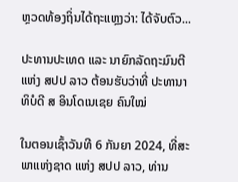ຫຼວດທ້ອງຖິ່ນໄດ້ຖະແຫຼງວ່າ: ໄດ້ຈັບຕົວ...

ປະທານປະເທດ ແລະ ນາຍົກລັດຖະມົນຕີ ແຫ່ງ ສປປ ລາວ ຕ້ອນຮັບວ່າທີ່ ປະທານາທິບໍດີ ສ ອິນໂດເນເຊຍ ຄົນໃໝ່

ໃນຕອນເຊົ້າວັນທີ 6 ກັນຍາ 2024, ທີ່ສະພາແຫ່ງຊາດ ແຫ່ງ ສປປ ລາວ, ທ່ານ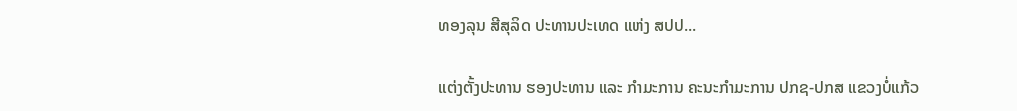ທອງລຸນ ສີສຸລິດ ປະທານປະເທດ ແຫ່ງ ສປປ...

ແຕ່ງຕັ້ງປະທານ ຮອງປະທານ ແລະ ກຳມະການ ຄະນະກຳມະການ ປກຊ-ປກສ ແຂວງບໍ່ແກ້ວ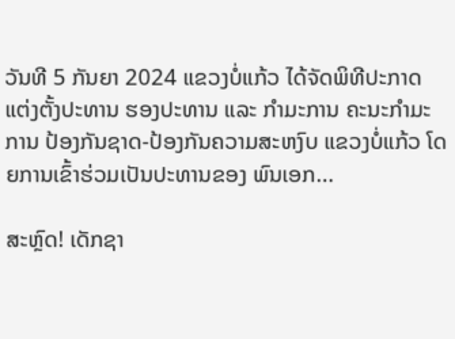ວັນທີ 5 ກັນຍາ 2024 ແຂວງບໍ່ແກ້ວ ໄດ້ຈັດພິທີປະກາດແຕ່ງຕັ້ງປະທານ ຮອງປະທານ ແລະ ກຳມະການ ຄະນະກຳມະການ ປ້ອງກັນຊາດ-ປ້ອງກັນຄວາມສະຫງົບ ແຂວງບໍ່ແກ້ວ ໂດຍການເຂົ້າຮ່ວມເປັນປະທານຂອງ ພົນເອກ...

ສະຫຼົດ! ເດັກຊາ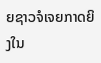ຍຊາວຈໍເຈຍກາດຍິງໃນ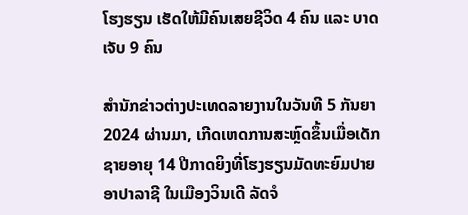ໂຮງຮຽນ ເຮັດໃຫ້ມີຄົນເສຍຊີວິດ 4 ຄົນ ແລະ ບາດເຈັບ 9 ຄົນ

ສຳນັກຂ່າວຕ່າງປະເທດລາຍງານໃນວັນທີ 5 ກັນຍາ 2024 ຜ່ານມາ, ເກີດເຫດການສະຫຼົດຂຶ້ນເມື່ອເດັກຊາຍອາຍຸ 14 ປີກາດຍິງທີ່ໂຮງຮຽນມັດທະຍົມປາຍ ອາປາລາຊີ ໃນເມືອງວິນເດີ ລັດຈໍ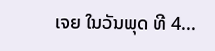ເຈຍ ໃນວັນພຸດ ທີ 4...